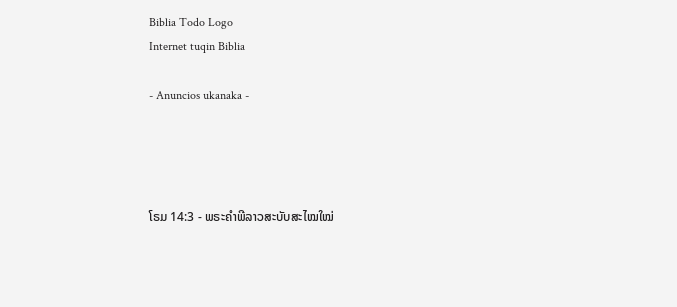Biblia Todo Logo
Internet tuqin Biblia

- Anuncios ukanaka -




ໂຣມ 14:3 - ພຣະຄຳພີລາວສະບັບສະໄໝໃໝ່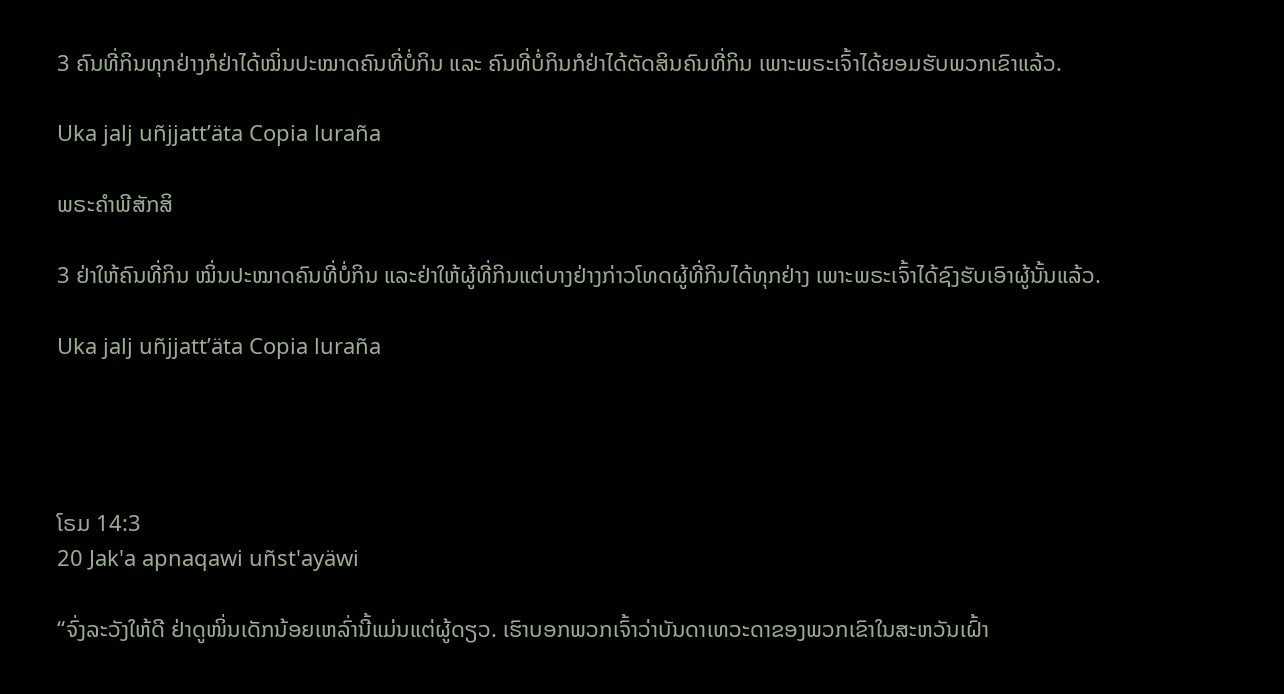3 ຄົນທີ່ກິນທຸກຢ່າງກໍຢ່າໄດ້ໝິ່ນປະໝາດຄົນທີ່ບໍ່ກິນ ແລະ ຄົນທີ່ບໍ່ກິນກໍຢ່າໄດ້ຕັດສິນຄົນທີ່ກິນ ເພາະພຣະເຈົ້າໄດ້ຍອມຮັບພວກເຂົາແລ້ວ.

Uka jalj uñjjattʼäta Copia luraña

ພຣະຄຳພີສັກສິ

3 ຢ່າໃຫ້ຄົນທີ່ກິນ ໝິ່ນປະໝາດຄົນທີ່ບໍ່ກິນ ແລະຢ່າໃຫ້ຜູ້ທີ່ກິນແຕ່ບາງຢ່າງກ່າວໂທດຜູ້ທີ່ກິນໄດ້ທຸກຢ່າງ ເພາະພຣະເຈົ້າໄດ້ຊົງຮັບເອົາຜູ້ນັ້ນແລ້ວ.

Uka jalj uñjjattʼäta Copia luraña




ໂຣມ 14:3
20 Jak'a apnaqawi uñst'ayäwi

“ຈົ່ງລະວັງໃຫ້ດີ ຢ່າດູໜິ່ນເດັກນ້ອຍເຫລົ່ານີ້ແມ່ນແຕ່ຜູ້ດຽວ. ເຮົາບອກພວກເຈົ້າວ່າບັນດາເທວະດາຂອງພວກເຂົາໃນສະຫວັນເຝົ້າ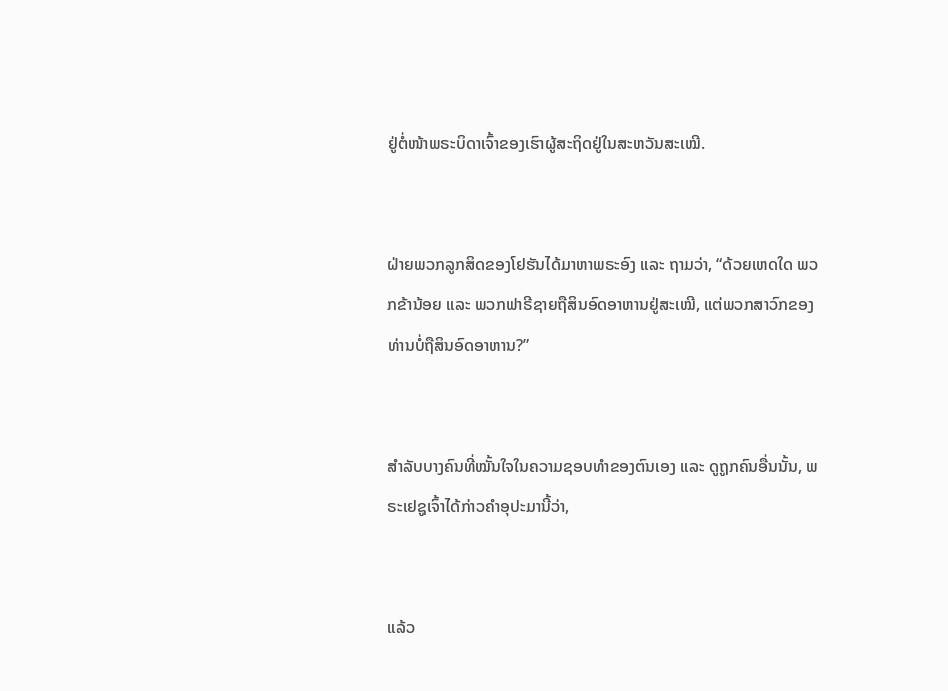ຢູ່ຕໍ່ໜ້າພຣະບິດາເຈົ້າຂອງເຮົາຜູ້ສະຖິດຢູ່ໃນສະຫວັນສະເໝີ.


ຝ່າຍພວກລູກສິດຂອງໂຢຮັນໄດ້ມາຫາພຣະອົງ ແລະ ຖາມວ່າ, “ດ້ວຍເຫດໃດ ພວກຂ້ານ້ອຍ ແລະ ພວກຟາຣີຊາຍຖືສິນອົດອາຫານຢູ່ສະເໝີ, ແຕ່ພວກສາວົກຂອງທ່ານບໍ່ຖືສິນອົດອາຫານ?”


ສຳລັບບາງຄົນທີ່ໝັ້ນໃຈໃນຄວາມຊອບທຳຂອງຕົນເອງ ແລະ ດູຖູກຄົນອື່ນນັ້ນ, ພຣະເຢຊູເຈົ້າໄດ້ກ່າວຄຳອຸປະມານີ້ວ່າ,


ແລ້ວ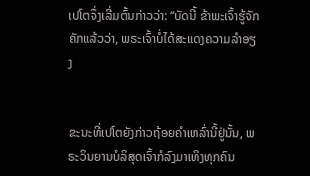ເປໂຕຈຶ່ງເລີ່ມຕົ້ນກ່າວວ່າ: “ບັດນີ້ ຂ້າພະເຈົ້າຮູ້ຈັກຄັກແລ້ວວ່າ, ພຣະເຈົ້າບໍ່ໄດ້ສະແດງຄວາມລຳອຽງ


ຂະນະທີ່ເປໂຕຍັງກ່າວຖ້ອຍຄຳເຫລົ່ານີ້ຢູ່ນັ້ນ, ພຣະວິນຍານບໍລິສຸດເຈົ້າກໍລົງມາເທິງທຸກຄົນ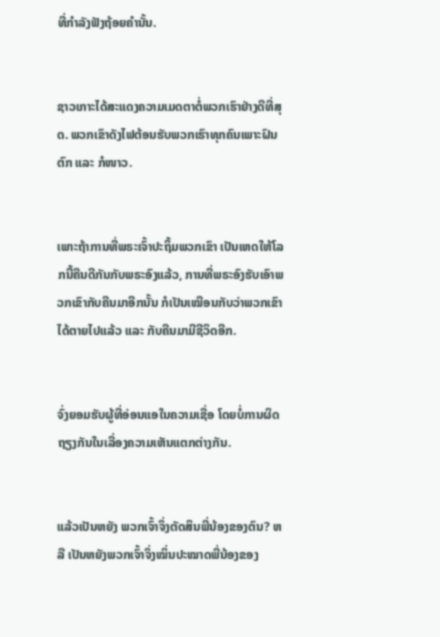ທີ່ກຳລັງຟັງຖ້ອຍຄຳນັ້ນ.


ຊາວເກາະໄດ້ສະແດງຄວາມເມດຕາຕໍ່ພວກເຮົາຢ່າງດີທີ່ສຸດ. ພວກເຂົາດັງໄຟຕ້ອນຮັບພວກເຮົາທຸກຄົນເພາະຝົນຕົກ ແລະ ກໍໜາວ.


ເພາະຖ້າການທີ່ພຣະເຈົ້າປະຖິ້ມພວກເຂົາ ເປັນເຫດໃຫ້ໂລກນີ້ຄືນດີກັນກັບພຣະອົງແລ້ວ, ການທີ່ພຣະອົງຮັບເອົາພວກເຂົາກັບຄືນມາອີກນັ້ນ ກໍເປັນເໝືອນກັບວ່າພວກເຂົາໄດ້ຕາຍໄປແລ້ວ ແລະ ກັບຄືນມາມີຊີວິດອີກ.


ຈົ່ງຍອມຮັບຜູ້ທີ່ອ່ອນແອໃນຄວາມເຊື່ອ ໂດຍບໍ່ການຜິດຖຽງກັນໃນເລື່ອງຄວາມເຫັນແຕກຕ່າງກັນ.


ແລ້ວເປັນຫຍັງ ພວກເຈົ້າຈຶ່ງຕັດສິນພີ່ນ້ອງຂອງຕົນ? ຫລື ເປັນຫຍັງພວກເຈົ້າຈຶ່ງໝິ່ນປະໝາດພີ່ນ້ອງຂອງ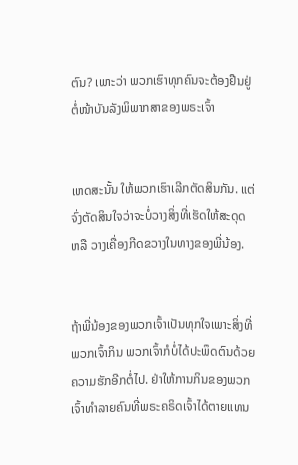ຕົນ? ເພາະວ່າ ພວກເຮົາທຸກຄົນຈະຕ້ອງຢືນຢູ່ຕໍ່ໜ້າບັນລັງພິພາກສາຂອງພຣະເຈົ້າ


ເຫດສະນັ້ນ ໃຫ້ພວກເຮົາເລີກຕັດສິນກັນ. ແຕ່ຈົ່ງຕັດສິນໃຈວ່າຈະບໍ່ວາງສິ່ງທີ່ເຮັດໃຫ້ສະດຸດ ຫລື ວາງເຄື່ອງກີດຂວາງໃນທາງຂອງພີ່ນ້ອງ.


ຖ້າພີ່ນ້ອງຂອງພວກເຈົ້າເປັນທຸກໃຈເພາະສິ່ງທີ່ພວກເຈົ້າກິນ ພວກເຈົ້າກໍບໍ່ໄດ້ປະພຶດຕົນດ້ວຍຄວາມຮັກອີກຕໍ່ໄປ. ຢ່າໃຫ້ການກິນຂອງພວກເຈົ້າທຳລາຍຄົນທີ່ພຣະຄຣິດເຈົ້າໄດ້ຕາຍແທນ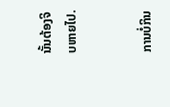ນັ້ນຕ້ອງຈິບຫາຍໄປ.


ການບໍ່ກິນ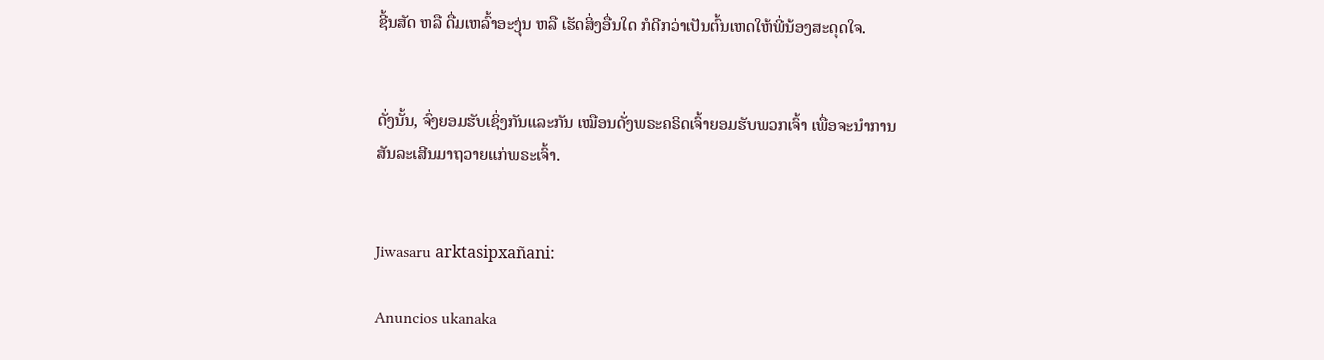ຊີ້ນສັດ ຫລື ດື່ມເຫລົ້າອະງຸ່ນ ຫລື ເຮັດສິ່ງອື່ນໃດ ກໍດີກວ່າເປັນຕົ້ນເຫດໃຫ້ພີ່ນ້ອງສະດຸດໃຈ.


ດັ່ງນັ້ນ, ຈົ່ງຍອມຮັບເຊິ່ງກັນແລະກັນ ເໝືອນດັ່ງພຣະຄຣິດເຈົ້າຍອມຮັບພວກເຈົ້າ ເພື່ອຈະນຳການສັນລະເສີນມາຖວາຍແກ່ພຣະເຈົ້າ.


Jiwasaru arktasipxañani:

Anuncios ukanaka